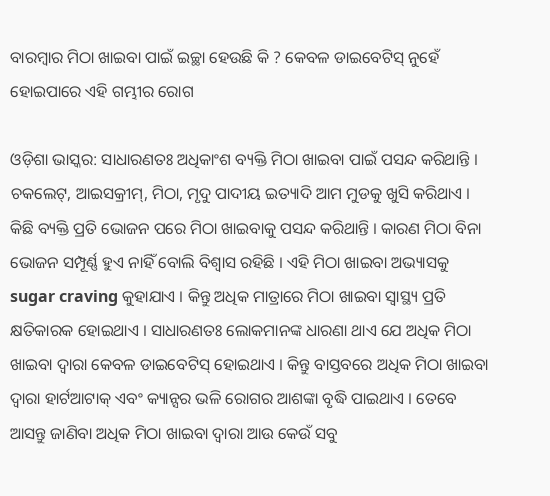ବାରମ୍ବାର ମିଠା ଖାଇବା ପାଇଁ ଇଚ୍ଛା ହେଉଛି କି ? କେବଳ ଡାଇବେଟିସ୍ ନୁହେଁ ହୋଇପାରେ ଏହି ଗମ୍ଭୀର ରୋଗ

ଓଡ଼ିଶା ଭାସ୍କର: ସାଧାରଣତଃ ଅଧିକାଂଶ ବ୍ୟକ୍ତି ମିଠା ଖାଇବା ପାଇଁ ପସନ୍ଦ କରିଥାନ୍ତି । ଚକଲେଟ୍, ଆଇସକ୍ରୀମ୍, ମିଠା, ମୃଦୁ ପାଦୀୟ ଇତ୍ୟାଦି ଆମ ମୁଡକୁ ଖୁସି କରିଥାଏ । କିଛି ବ୍ୟକ୍ତି ପ୍ରତି ଭୋଜନ ପରେ ମିଠା ଖାଇବାକୁ ପସନ୍ଦ କରିଥାନ୍ତି । କାରଣ ମିଠା ବିନା ଭୋଜନ ସମ୍ପୂର୍ଣ୍ଣ ହୁଏ ନାହିଁ ବୋଲି ବିଶ୍ୱାସ ରହିଛି । ଏହି ମିଠା ଖାଇବା ଅଭ୍ୟାସକୁ sugar craving କୁହାଯାଏ । କିନ୍ତୁ ଅଧିକ ମାତ୍ରାରେ ମିଠା ଖାଇବା ସ୍ୱାସ୍ଥ୍ୟ ପ୍ରତି କ୍ଷତିକାରକ ହୋଇଥାଏ । ସାଧାରଣତଃ ଲୋକମାନଙ୍କ ଧାରଣା ଥାଏ ଯେ ଅଧିକ ମିଠା ଖାଇବା ଦ୍ୱାରା କେବଳ ଡାଇବେଟିସ୍ ହୋଇଥାଏ । କିନ୍ତୁ ବାସ୍ତବରେ ଅଧିକ ମିଠା ଖାଇବା ଦ୍ୱାରା ହାର୍ଟଆଟାକ୍ ଏବଂ କ୍ୟାନ୍ସର ଭଳି ରୋଗର ଆଶଙ୍କା ବୃଦ୍ଧି ପାଇଥାଏ । ତେବେ ଆସନ୍ତୁ ଜାଣିବା ଅଧିକ ମିଠା ଖାଇବା ଦ୍ୱାରା ଆଉ କେଉଁ ସବୁ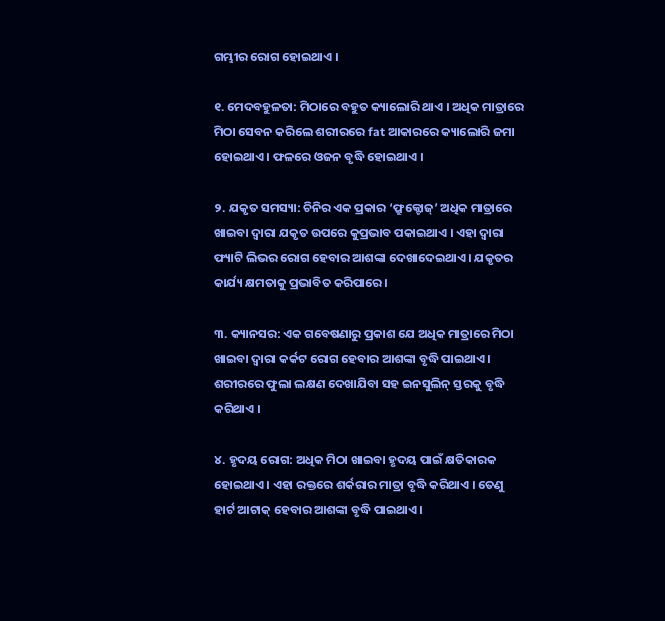ଗମ୍ଭୀର ରୋଗ ହୋଇଥାଏ ।

୧. ମେଦବହୁଳତା: ମିଠାରେ ବହୁତ କ୍ୟାଲୋରି ଥାଏ । ଅଧିକ ମାତ୍ରାରେ ମିଠା ସେବନ କରିଲେ ଶରୀରରେ fat ଆକାରରେ କ୍ୟାଲୋରି ଜମା ହୋଇଥାଏ । ଫଳରେ ଓଜନ ବୃଦ୍ଧି ହୋଇଥାଏ ।

୨. ଯକୃତ ସମସ୍ୟା: ଚିନିର ଏକ ପ୍ରକାର ‘ଫ୍ରୁକ୍ଟୋଜ୍’ ଅଧିକ ମାତ୍ରାରେ ଖାଇବା ଦ୍ୱାରା ଯକୃତ ଉପରେ କୁପ୍ରଭାବ ପକାଇଥାଏ । ଏହା ଦ୍ୱାରା ଫ୍ୟାଟି ଲିଭର ରୋଗ ହେବାର ଆଶଙ୍କା ଦେଖାଦେଇଥାଏ । ଯକୃତର କାର୍ଯ୍ୟ କ୍ଷମତାକୁ ପ୍ରଭାବିତ କରିପାରେ ।

୩. କ୍ୟାନସର: ଏକ ଗବେଷଣାରୁ ପ୍ରକାଶ ଯେ ଅଧିକ ମାତ୍ରାରେ ମିଠା ଖାଇବା ଦ୍ୱାରା କର୍କଟ ରୋଗ ହେବାର ଆଶଙ୍କା ବୃଦ୍ଧି ପାଇଥାଏ । ଶରୀରରେ ଫୁଲା ଲକ୍ଷଣ ଦେଖାଯିବା ସହ ଇନସୁଲିନ୍ ସ୍ତରକୁ ବୃଦ୍ଧି କରିଥାଏ ।

୪. ହୃଦୟ ରୋଗ: ଅଧିକ ମିଠା ଖାଇବା ହୃଦୟ ପାଇଁ କ୍ଷତିକାରକ ହୋଇଥାଏ । ଏହା ରକ୍ତରେ ଶର୍କରାର ମାତ୍ରା ବୃଦ୍ଧି କରିଥାଏ । ତେଣୁ ହାର୍ଟ ଆଟାକ୍ ହେବାର ଆଶଙ୍କା ବୃଦ୍ଧି ପାଇଥାଏ ।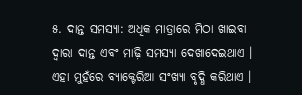୫. ଦାନ୍ତ ସମସ୍ୟା: ଅଧିକ ମାତ୍ରାରେ ମିଠା ଖାଇବା ଦ୍ୱାରା ଦାନ୍ତ ଏବଂ ମାଢ଼ି ସମସ୍ୟା ଦେଖାଦେଇଥାଏ । ଏହା ମୁହଁରେ ବ୍ୟାକ୍ଟେରିଆ ସଂଖ୍ୟା ବୃଦ୍ଧି କରିଥାଏ ।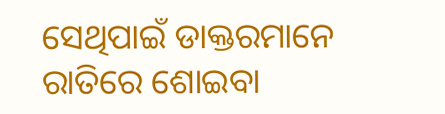ସେଥିପାଇଁ ଡାକ୍ତରମାନେ ରାତିରେ ଶୋଇବା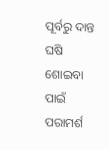ପୂର୍ବରୁ ଦାନ୍ତ ଘଷି ଶୋଇବା ପାଇଁ ପରାମର୍ଶ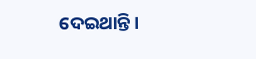ଦେଇଥାନ୍ତି ।